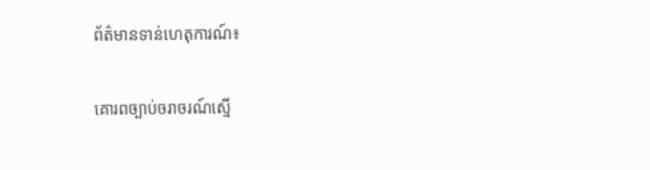ព័ត៌មានទាន់ហេតុការណ៍៖

គោរពច្បាប់ចរាចរណ៍ស្មើ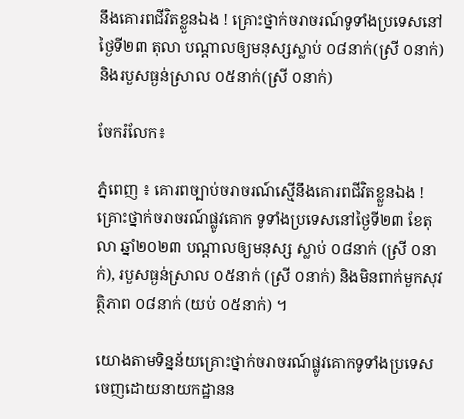នឹងគោរពជីវិតខ្លួនឯង ! គ្រោះថ្នាក់ចរាចរណ៍ទូទាំងប្រទេសនៅថ្ងៃទី២៣ តុលា បណ្តាលឲ្យមនុស្សស្លាប់ ០៨នាក់(ស្រី ០នាក់) និងរបួសធ្ងន់ស្រាល ០៥នាក់(ស្រី ០នាក់)

ចែករំលែក៖

ភ្នំពេញ ៖ គោរពច្បាប់ចរាចរណ៍ស្មើនឹងគោរពជីវិតខ្លួនឯង ! គ្រោះថ្នាក់ចរាចរណ៍ផ្លូវគោក ទូទាំងប្រទេសនៅថ្ងៃទី២៣ ខែតុលា ឆ្នាំ២០២៣ បណ្តាលឲ្យមនុស្ស ស្លាប់ ០៨នាក់ (ស្រី ០នាក់), របួសធ្ងន់ស្រាល ០៥នាក់ (ស្រី ០នាក់) និងមិនពាក់មួកសុវត្ថិភាព ០៨នាក់ (យប់ ០៥នាក់) ។

យោងតាមទិន្នន័យគ្រោះថ្នាក់ចរាចរណ៍ផ្លូវគោកទូទាំងប្រទេស ចេញដោយនាយកដ្ឋានន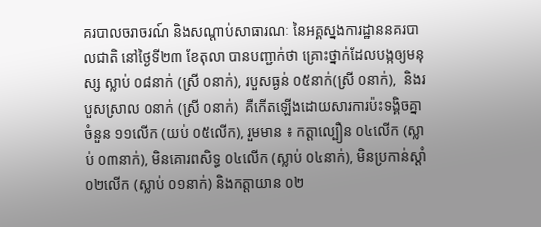គរបាលចរាចរណ៍ និងសណ្តាប់សាធារណៈ នៃអគ្គស្នងការដ្ឋាននគរបាលជាតិ នៅថ្ងៃទី២៣ ខែតុលា បានបញ្ជាក់ថា គ្រោះថ្នាក់ដែលបង្កឲ្យមនុស្ស ស្លាប់ ០៨នាក់ (ស្រី ០នាក់), របួសធ្ងន់ ០៥នាក់(ស្រី ០នាក់),  និងរបួសស្រាល ០នាក់ (ស្រី ០នាក់)  គឺកើតឡើងដោយសារការប៉ះទង្គិចគ្នាចំនួន ១១លើក (យប់ ០៥លើក), រួមមាន ៖ កត្តាល្បឿន ០៤លើក (ស្លាប់ ០៣នាក់), មិនគោរពសិទ្ធ ០៤លើក (ស្លាប់ ០៤នាក់), មិនប្រកាន់ស្តាំ ០២លើក (ស្លាប់ ០១នាក់) និងកត្តាយាន ០២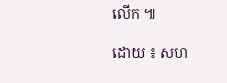លើក ៕

ដោយ ៖ សហ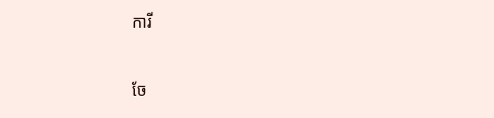ការី


ចែ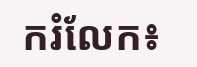ករំលែក៖